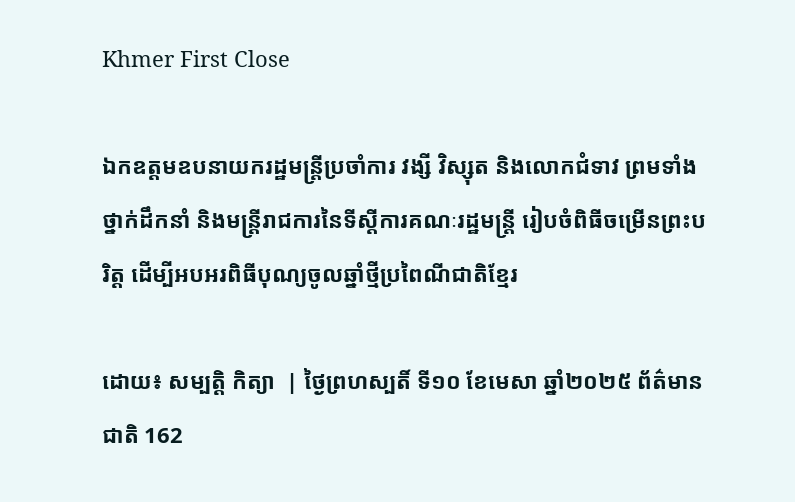Khmer First Close

ឯកឧត្តមឧបនាយករដ្ឋមន្ត្រីប្រចាំការ វង្សី វិស្សុត និងលោកជំទាវ ព្រមទាំងថ្នាក់ដឹកនាំ និងមន្ត្រីរាជការនៃទីស្តីការគណៈរដ្ឋមន្ត្រី រៀបចំពិធីចម្រើនព្រះបរិត្ត ដើម្បីអបអរពិធីបុណ្យចូលឆ្នាំថ្មីប្រពៃណីជាតិខ្មែរ

ដោយ៖ សម្បត្តិ កិត្យា  | ថ្ងៃព្រហស្បតិ៍ ទី១០ ខែមេសា ឆ្នាំ២០២៥ ព័ត៌មានជាតិ 162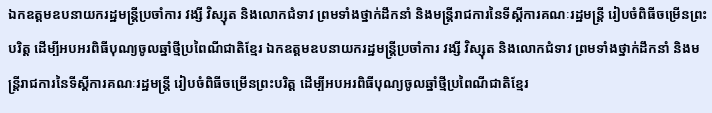ឯកឧត្តមឧបនាយករដ្ឋមន្ត្រីប្រចាំការ វង្សី វិស្សុត និងលោកជំទាវ ព្រមទាំងថ្នាក់ដឹកនាំ និងមន្ត្រីរាជការនៃទីស្តីការគណៈរដ្ឋមន្ត្រី រៀបចំពិធីចម្រើនព្រះបរិត្ត ដើម្បីអបអរពិធីបុណ្យចូលឆ្នាំថ្មីប្រពៃណីជាតិខ្មែរ ឯកឧត្តមឧបនាយករដ្ឋមន្ត្រីប្រចាំការ វង្សី វិស្សុត និងលោកជំទាវ ព្រមទាំងថ្នាក់ដឹកនាំ និងមន្ត្រីរាជការនៃទីស្តីការគណៈរដ្ឋមន្ត្រី រៀបចំពិធីចម្រើនព្រះបរិត្ត ដើម្បីអបអរពិធីបុណ្យចូលឆ្នាំថ្មីប្រពៃណីជាតិខ្មែរ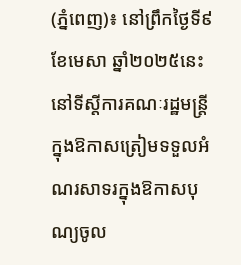(ភ្នំពេញ)៖ នៅព្រឹកថ្ងៃទី៩ ខែមេសា ឆ្នាំ២០២៥នេះ នៅទីស្តីការគណៈរដ្ឋមន្ត្រី ក្នុងឱកាសត្រៀមទទួលអំណរសាទរក្នុងឱកាសបុណ្យចូល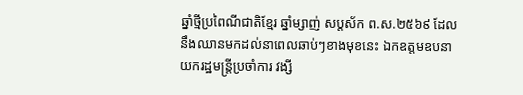ឆ្នាំថ្មីប្រពៃណីជាតិខ្មែរ ឆ្នាំម្សាញ់ សប្តស័ក ព.ស.២៥៦៩ ដែលនឹងឈានមកដល់នាពេលឆាប់ៗខាងមុខនេះ ឯកឧត្តមឧបនាយករដ្ឋមន្ត្រីប្រចាំការ វង្សី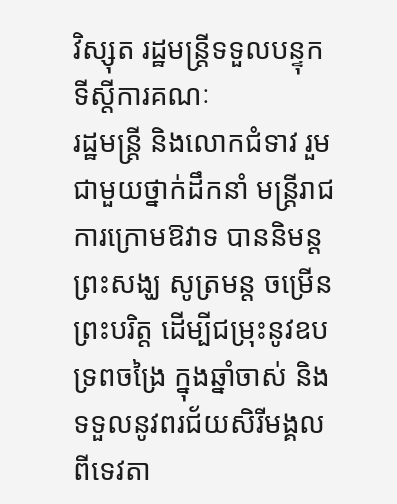វិស្សុត រដ្ឋមន្ត្រីទទួលបន្ទុកទីស្តីការគណៈ
រដ្ឋមន្ត្រី និងលោកជំទាវ រួមជាមួយថ្នាក់ដឹកនាំ មន្ត្រីរាជការក្រោមឱវាទ បាននិមន្តព្រះសង្ឃ សូត្រមន្ត ចម្រើនព្រះបរិត្ត ដើម្បីជម្រុះនូវឧបទ្រពចង្រៃ ក្នុងឆ្នាំចាស់ និងទទួលនូវពរជ័យសិរីមង្គលពីទេវតា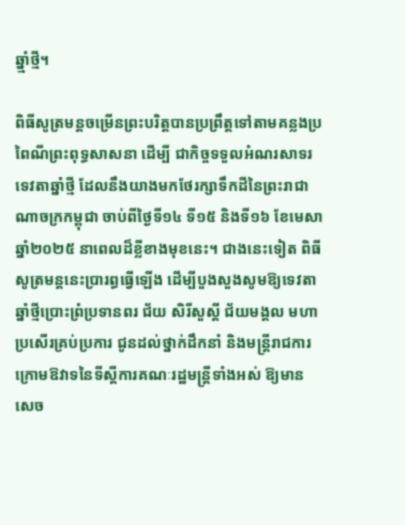ឆ្នាំ្មថ្មី។

ពិធីសូត្រមន្តចម្រើនព្រះបរិត្តបានប្រព្រឹត្តទៅតាមគន្លងប្រពៃណីព្រះពុទ្ធសាសនា ដើម្បី ជាកិច្ចទទួលអំណរសាទរទេវតាឆ្នាំថ្មី ដែលនឹងយាងមកថែរក្សាទឹកដីនៃព្រះរាជាណាចក្រកម្ពុជា ចាប់ពីថ្ងៃទី១៤ ទី១៥ និងទី១៦ ខែមេសា ឆ្នាំ២០២៥ នាពេលដ៏ខ្លីខាងមុខនេះ។ ជាងនេះទៀត ពិធីសូត្រមន្តនេះប្រារព្ធធ្វើឡើង ដើម្បីបួងសួងសូមឱ្យទេវតាឆ្នាំថ្មីប្រោះព្រំប្រទានពរ ជ័យ សិរីសួស្តី ជ័យមង្គល មហាប្រសើរគ្រប់ប្រការ ជូនដល់ថ្នាក់ដឹកនាំ និងមន្ត្រីរាជការក្រោមឱវាទនៃទីស្តីការគណៈរដ្ឋមន្រ្តីទាំងអស់ ឱ្យមានសេច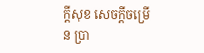ក្តីសុខ សេចក្តីចម្រើន ប្រា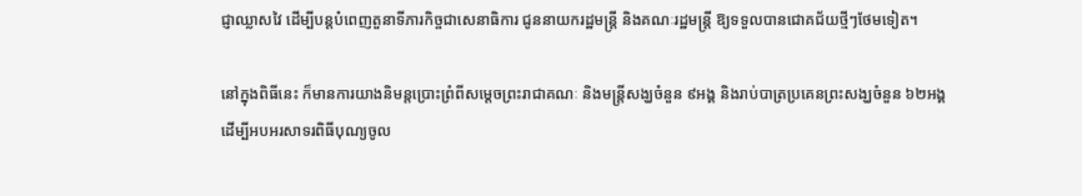ជ្ញាឈ្លាសវៃ ដើម្បីបន្តបំពេញតួនាទីភារកិច្ចជាសេនាធិការ ជូននាយករដ្ឋមន្រ្តី និងគណៈរដ្ឋមន្រ្តី ឱ្យទទួលបានជោគជ័យថ្មីៗថែមទៀត។

នៅក្នុងពិធីនេះ ក៏មានការយាងនិមន្តប្រោះព្រំពីសម្តេចព្រះរាជាគណៈ និងមន្រ្តីសង្ឃចំនួន ៩អង្គ និងរាប់បាត្រប្រគេនព្រះសង្ឃចំនួន ៦២អង្គ ដើម្បីអបអរសាទរពិធីបុណ្យចូល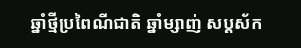ឆ្នាំថ្មីប្រពៃណីជាតិ ឆ្នាំម្សាញ់ សប្តស័ក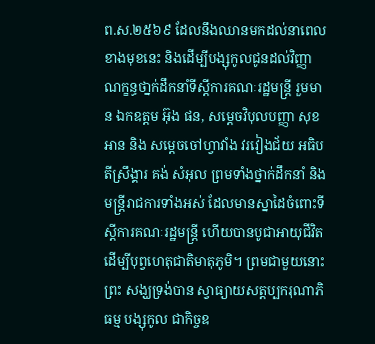ព.ស.២៥៦៩ ដែលនឹងឈានមកដល់នាពេលខាងមុខនេះ និងដើម្បីបង្សុកូលជូនដល់វិញ្ញាណក្ខន្ធថា្នក់ដឹកនាំទីស្តីការគណៈរដ្ឋមន្រ្តី រួមមាន ឯកឧត្តម អ៊ុង ផន, សម្តេចវិបុលបញ្ញា សុខ អាន និង សម្តេចចៅហ្វាវាំង វរវៀងជ័យ អធិបតីស្រឹង្គារ គង់ សំអុល ព្រមទាំងថ្នាក់ដឹកនាំ និងមន្ត្រីរាជការទាំងអស់ ដែលមានស្នាដៃចំពោះទីស្តីការគណៈរដ្ឋមន្រ្តី ហើយបានបូជាអាយុជីវិត ដើម្បីបុព្វហេតុជាតិមាតុភូមិ។ ព្រមជាមួយនោះ ព្រះ សង្ឃទ្រង់បាន ស្វាធ្យាយសត្តប្បករុណាភិធម្ម បង្សុកូល ជាកិច្ចឧ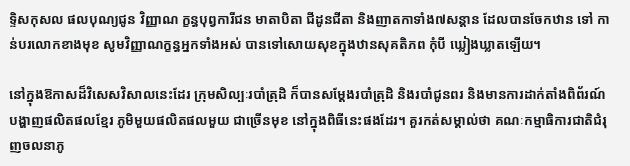ទ្ទិសកុសល ផលបុណ្យជូន វិញ្ញាណ ក្ខន្ធបុព្វការីជន មាតាបិតា ជីដូនជីតា និងញាតកាទាំង៧សន្ដាន ដែលបានចែកឋាន ទៅ កាន់បរលោកខាងមុខ សូមវិញ្ញាណក្ខន្ធអ្នកទាំងអស់ បានទៅសោយសុខក្នុងឋានសុគតិភព កុំបី ឃ្លៀងឃ្លាតឡើយ។

នៅក្នុងឱកាសដ៏វិសេសវិសាលនេះដែរ ក្រុមសិល្បៈរបាំត្រុដិ ក៏បានសម្តែងរបាំត្រុដិ និងរបាំជូនពរ និងមានការដាក់តាំងពិព័រណ៍បង្ហាញផលិតផលខ្មែរ ភូមិមួយផលិតផលមួយ ជាច្រើនមុខ នៅក្នុងពិធីនេះផងដែរ។ គួរកត់សម្គាល់ថា គណៈកម្មាធិការជាតិជំរុញចលនាភូ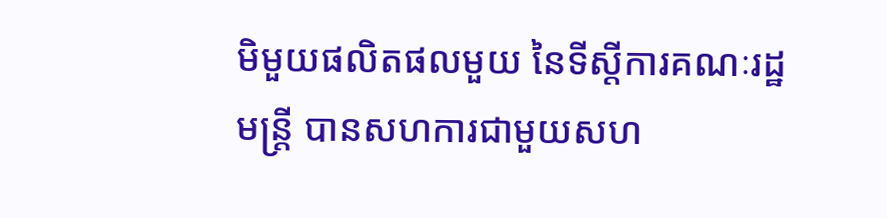មិមួយផលិតផលមួយ នៃទីស្តីការគណៈរដ្ឋមន្ត្រី បានសហការជាមួយសហ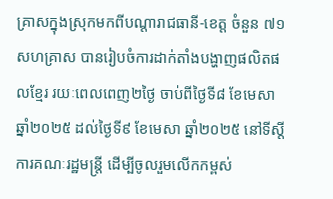គ្រាសក្នុងស្រុកមកពីបណ្តារាជធានី-ខេត្ត ចំនួន ៧១សហគ្រាស បានរៀបចំការដាក់តាំងបង្ហាញផលិតផលខ្មែរ រយៈពេលពេញ២ថ្ងៃ ចាប់ពីថ្ងៃទី៨ ខែមេសា ឆ្នាំ២០២៥ ដល់ថ្ងៃទី៩ ខែមេសា ឆ្នាំ២០២៥ នៅទីស្តីការគណៈរដ្ឋមន្ត្រី ដើម្បីចូលរួមលើកកម្ពស់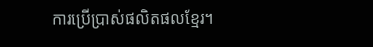ការប្រើប្រាស់ផលិតផលខ្មែរ។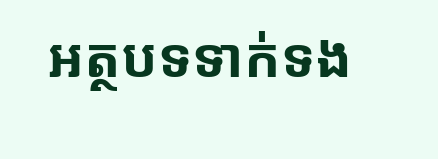អត្ថបទទាក់ទង